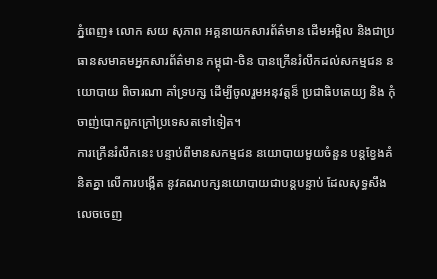ភ្នំពេញ៖ លោក សយ សុភាព អគ្គនាយកសារព័ត៌មាន ដើមអម្ពិល និងជាប្រធានសមាគមអ្នកសារព័ត៌មាន កម្ពុជា-ចិន បានក្រើនរំលឹកដល់សកម្មជន នយោបាយ ពិចារណា គាំទ្របក្ស ដើម្បីចូលរួមអនុវត្តន៏ ប្រជាធិបតេយ្យ និង កុំចាញ់បោកពួកក្រៅប្រទេសតទៅទៀត។
ការក្រើនរំលឹកនេះ បន្ទាប់ពីមានសកម្មជន នយោបាយមួយចំនួន បន្តខ្វែងគំនិតគ្នា លើការបង្កើត នូវគណបក្សនយោបាយជាបន្តបន្ទាប់ ដែលសុទ្ធសឹងលេចចេញ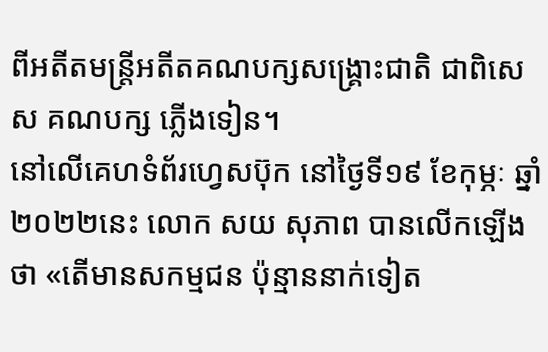ពីអតីតមន្រ្តីអតីតគណបក្សសង្គ្រោះជាតិ ជាពិសេស គណបក្ស ភ្លើងទៀន។
នៅលើគេហទំព័រហ្វេសប៊ុក នៅថ្ងៃទី១៩ ខែកុម្ភៈ ឆ្នាំ២០២២នេះ លោក សយ សុភាព បានលើកឡើងថា «តើមានសកម្មជន ប៉ុន្មាននាក់ទៀត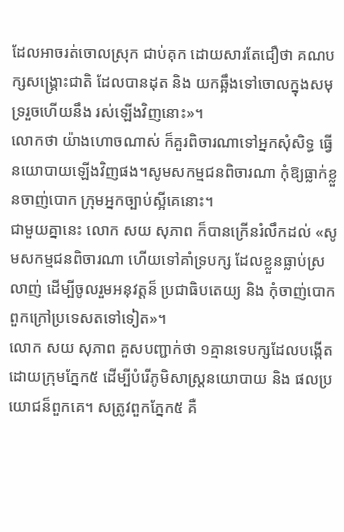ដែលអាចរត់ចោលស្រុក ជាប់គុក ដោយសារតែជឿថា គណបក្សសង្រ្គោះជាតិ ដែលបានដុត និង យកឆ្អឹងទៅចោលក្នុងសមុទ្ររួចហើយនឹង រស់ឡើងវិញនោះ»។
លោកថា យ៉ាងហោចណាស់ ក៏គួរពិចារណាទៅអ្នកសុំសិទ្ធ ធ្វើនយោបាយឡើងវិញផង។សូមសកម្មជនពិចារណា កុំឱ្យធ្លាក់ខ្លួនចាញ់បោក ក្រុមអ្នកច្បាប់ស្អីគេនោះ។
ជាមួយគ្នានេះ លោក សយ សុភាព ក៏បានក្រើនរំលឹកដល់ «សូមសកម្មជនពិចារណា ហើយទៅគាំទ្របក្ស ដែលខ្លួនធ្លាប់ស្រលាញ់ ដើម្បីចូលរួមអនុវត្តន៏ ប្រជាធិបតេយ្យ និង កុំចាញ់បោកពួកក្រៅប្រទេសតទៅទៀត»។
លោក សយ សុភាព គួសបញ្ជាក់ថា ១គ្មានទេបក្សដែលបង្កើត ដោយក្រុមភ្នែក៥ ដើម្បីបំរើភូមិសាស្ត្រនយោបាយ និង ផលប្រយោជន៏ពួកគេ។ សត្រូវពួកភ្នែក៥ គឺ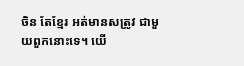ចិន តែខ្មែរ អត់មានសត្រូវ ជាមួយពួកនោះទេ។ យើ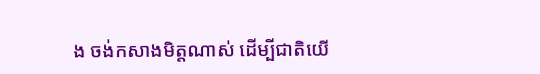ង ចង់កសាងមិត្តណាស់ ដើម្បីជាតិយើ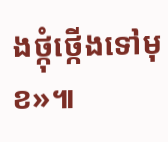ងថ្កុំថ្កើងទៅមុខ»៕